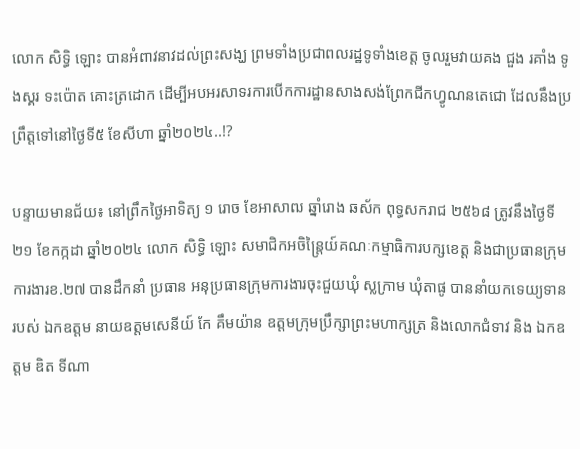លោក សិទ្ធិ ឡោះ បានអំពាវនាវដល់ព្រះសង្ឃ ព្រមទាំងប្រជាពលរដ្ឋទូទាំងខេត្ត ចូលរួមវាយគង ជួង រគាំង ទូងស្គរ ទះប៉ោត គោះត្រដោក ដើម្បីអបអរសាទរការបើកការដ្ឋានសាងសង់ព្រែកជីកហ្វូណនតេជោ ដែលនឹងប្រព្រឹត្តទៅនៅថ្ងៃទី៥ ខែសីហា ឆ្នាំ២០២៤..!?

បន្ទាយមានជ័យ៖ នៅព្រឹកថ្ងៃអាទិត្យ ១ រោច ខែអាសាឍ ឆ្នាំរោង ឆស័ក ពុទ្ធសករាជ ២៥៦៨ ត្រូវនឹងថ្ងៃទី២១ ខែកក្កដា ឆ្នាំ២០២៤ លោក សិទ្ធិ ឡោះ សមាជិកអចិន្ត្រៃយ៍គណៈកម្មាធិការបក្សខេត្ត និងជាប្រធានក្រុមការងារខ.២៧ បានដឹកនាំ ប្រធាន អនុប្រធានក្រុមការងារចុះជួយឃុំ ស្លក្រាម ឃុំតាផូ បាននាំយកទេយ្យទាន របស់ ឯកឧត្តម នាយឧត្តមសេនីយ៍ កែ គឹមយ៉ាន ឧត្តមក្រុមប្រឹក្សាព្រះមហាក្សត្រ និងលោកជំទាវ និង ឯកឧត្តម ឌិត ទីណា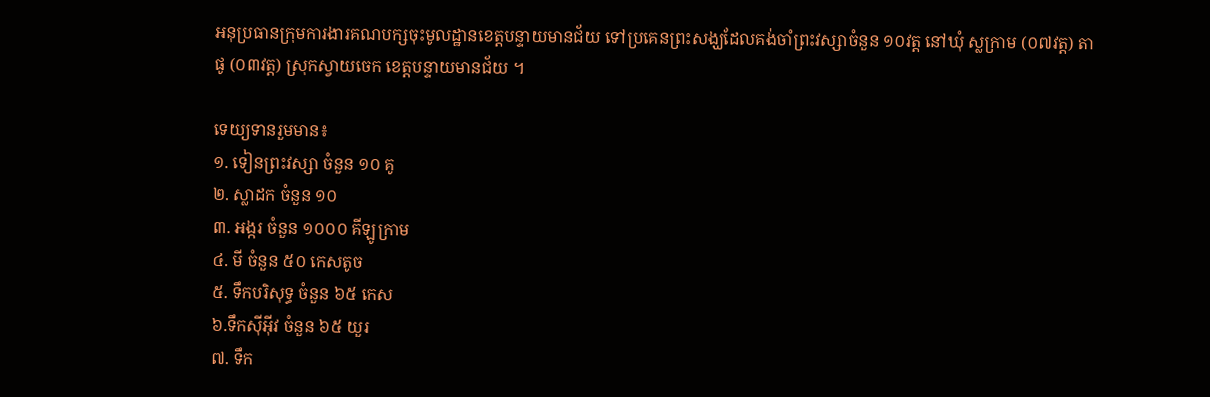អនុប្រធានក្រុមការងារគណបក្សចុះមូលដ្ឋានខេត្តបន្ទាយមានជ័យ ទៅប្រគេនព្រះសង្ឃដែលគង់ចាំព្រះវស្សាចំនួន ១០វត្ត នៅឃុំ ស្លក្រាម (០៧វត្ត) តាផូ (០៣វត្ត) ស្រុកស្វាយចេក ខេត្តបន្ទាយមានជ័យ ។

ទេយ្យទានរួមមាន៖
១. ទៀនព្រះវស្សា ចំនួន ១០ គូ
២. ស្លាដក ចំនួន ១០
៣. អង្ករ ចំនួន ១០០០ គីឡូក្រាម
៤. មី ចំនួន ៥០ កេសតូច
៥. ទឹកបរិសុទ្ធ ចំនួន ៦៥ កេស
៦.ទឹកស៊ីអ៊ីវ ចំនួន ៦៥ យួរ
៧. ទឹក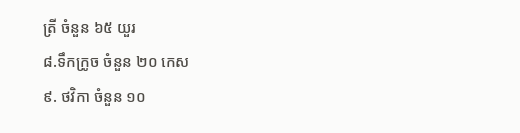ត្រី ចំនួន ៦៥ យួរ
៨.ទឹកក្រូច ចំនួន ២០ កេស
៩. ថវិកា ចំនួន ១០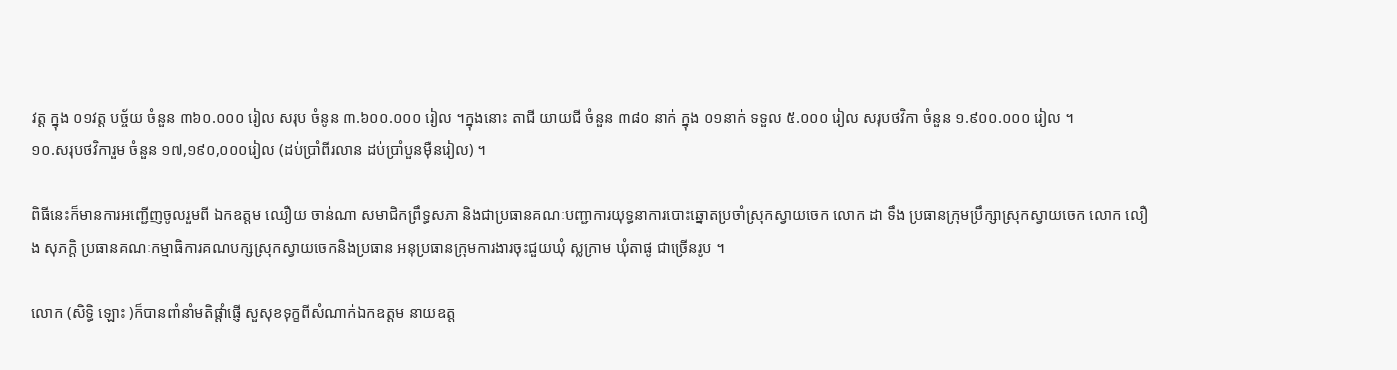វត្ត ក្នុង ០១វត្ត បច្ច័យ ចំនួន ៣៦០.០០០ រៀល សរុប ចំនូន ៣.៦០០.០០០ រៀល ។ក្នុងនោះ តាជី យាយជី ចំនួន ៣៨០ នាក់ ក្នុង ០១នាក់ ទទួល ៥.០០០ រៀល សរុបថវិកា ចំនួន ១.៩០០.០០០ រៀល ។
១០.សរុបថវិការួម ចំនួន ១៧,១៩០,០០០រៀល (ដប់ប្រាំពីរលាន ដប់ប្រាំបួនមុឺនរៀល) ។

ពិធីនេះក៏មានការអញ្ជើញចូលរួមពី ឯកឧត្តម ឈឿយ ចាន់ណា សមាជិកព្រឹទ្ធសភា និងជាប្រធានគណៈបញ្ជាការយុទ្ធនាការបោះឆ្នោតប្រចាំស្រុកស្វាយចេក លោក ដា ទឹង ប្រធានក្រុមប្រឹក្សាស្រុកស្វាយចេក លោក លឿង សុភក្តិ ប្រធានគណៈកម្មាធិការគណបក្សស្រុកស្វាយចេកនិងប្រធាន អនុប្រធានក្រុមការងារចុះជួយឃុំ ស្លក្រាម ឃុំតាផូ ជាច្រើនរូប ។

លោក (សិទ្ធិ ឡោះ )ក៏បានពាំនាំមតិផ្តាំផ្ញើ សួសុខទុក្ខពីសំណាក់ឯកឧត្តម នាយឧត្ត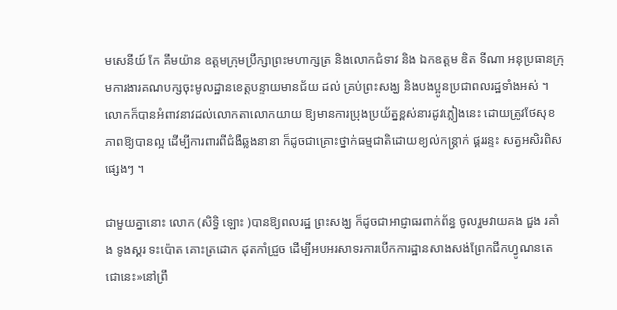មសេនីយ៍ កែ គឹមយ៉ាន ឧត្តមក្រុមប្រឹក្សាព្រះមហាក្សត្រ និងលោកជំទាវ និង ឯកឧត្តម ឌិត ទីណា អនុប្រធានក្រុមការងារគណបក្សចុះមូលដ្ឋានខេត្តបន្ទាយមានជ័យ ដល់ គ្រប់ព្រះសង្ឃ និងបងប្អូនប្រជាពលរដ្ឋទាំងអស់ ។ លោកក៏បានអំពាវនាវដល់លោកតាលោកយាយ ឱ្យមានការប្រុងប្រយ័ត្នខ្ពស់នារដូវភ្លៀងនេះ ដោយត្រូវថែសុខភាពឱ្យបានល្អ ដើម្បីការពារពីជំងឺឆ្លងនានា ក៏ដូចជាគ្រោះថ្នាក់ធម្មជាតិដោយខ្យល់កន្ត្រាក់ ផ្គររន្ទះ សត្វអសិរពិសផ្សេងៗ ។

ជាមួយគ្នានោះ លោក (សិទ្ធិ ឡោះ )បានឱ្យពលរដ្ឋ ព្រះសង្ឃ ក៏ដូចជាអាជ្ញាធរពាក់ព័ន្ធ ចូលរួមវាយគង ជួង រគាំង ទូងស្គរ ទះប៉ោត គោះត្រដោក ដុតកាំជ្រួច ដើម្បីអបអរសាទរការបើកការដ្ឋានសាងសង់ព្រែកជីកហ្វូណនតេជោនេះ»នៅព្រឹ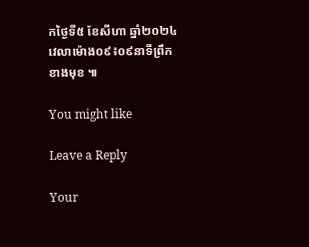កថ្ងៃទី៥ ខែសីហា ឆ្នាំ២០២៤ វេលាម៉ោង០៩៖០៩នាទីព្រឹក ខាងមុខ ៕

You might like

Leave a Reply

Your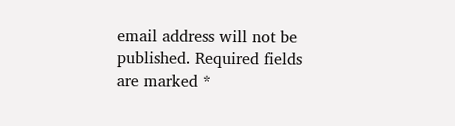email address will not be published. Required fields are marked *